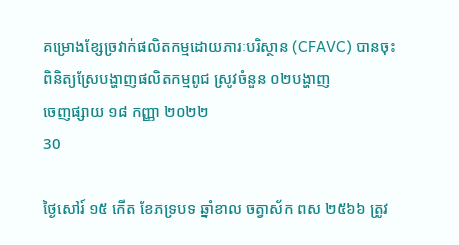គម្រោងខ្សែច្រវាក់ផលិតកម្មដោយភារៈបរិស្ថាន (CFAVC) បានចុះពិនិត្យស្រែបង្ហាញផលិតកម្មពូជ ស្រូវចំនួន ០២បង្ហាញ
ចេញផ្សាយ ១៨ កញ្ញា ២០២២
30

ថ្ងៃសៅរ៍ ១៥ កើត ខែភទ្របទ ឆ្នាំខាល ចត្វាស័ក ពស ២៥៦៦ ត្រូវ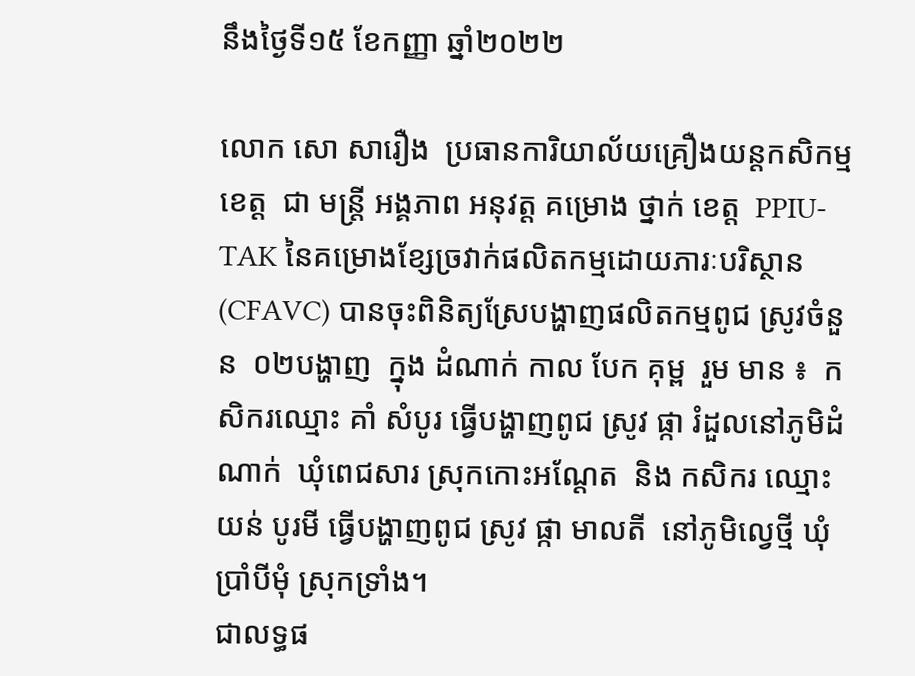នឹងថ្ងៃទី១៥ ខែកញ្ញា ឆ្នាំ២០២២

លោក សោ សារឿង  ប្រធានការិយាល័យគ្រឿងយន្តកសិកម្មខេត្ដ  ជា មន្រ្តី អង្គភាព អនុវត្ត គម្រោង ថ្នាក់ ខេត្ត  PPIU-TAK នៃគម្រោងខ្សែច្រវាក់ផលិតកម្មដោយភារៈបរិស្ថាន (CFAVC) បានចុះពិនិត្យស្រែបង្ហាញផលិតកម្មពូជ ស្រូវចំនួន  ០២បង្ហាញ  ក្នុង ដំណាក់ កាល បែក គុម្ព  រួម មាន ៖  កសិករឈ្មោះ គាំ សំបូរ ធ្វើបង្ហាញពូជ ស្រូវ ផ្កា រំដួលនៅភូមិដំណាក់  ឃុំពេជសារ ស្រុកកោះអណ្ដែត  និង កសិករ ឈ្មោះ  យន់ បូរមី ធ្វើបង្ហាញពូជ ស្រូវ ផ្កា មាលតី  នៅភូមិល្វេថ្មី ឃុំប្រាំបីមុំ ស្រុកទ្រាំង។
ជាលទ្ធផ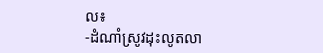ល៖
-ដំណាំស្រូវដុះលូតលា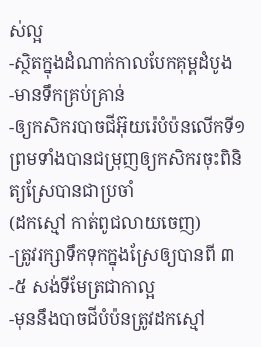ស់ល្អ
-ស្ថិតក្នុងដំណាក់កាលបែកគុម្ពដំបូង
-មានទឹកគ្រប់គ្រាន់
-ឲ្យកសិករបាចជីអ៊ុយរ៉េបំប៉នលើកទី១ ព្រមទាំងបានជម្រុញឲ្យកសិករចុះពិនិត្យស្រែបានជាប្រចាំ
(ដកស្មៅ កាត់ពូជលាយចេញ)
-ត្រូវរក្សាទឹកទុកក្នុងស្រែឲ្យបានពី ៣-៥ សង់ទីមែត្រជាកាល្អ
-មុននឹងបាចជីបំប៉នត្រូវដកស្មៅ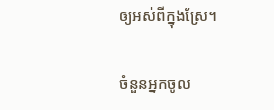ឲ្យអស់ពីក្នុងស្រែ។

ចំនួនអ្នកចូល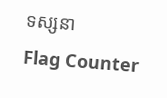ទស្សនា
Flag Counter